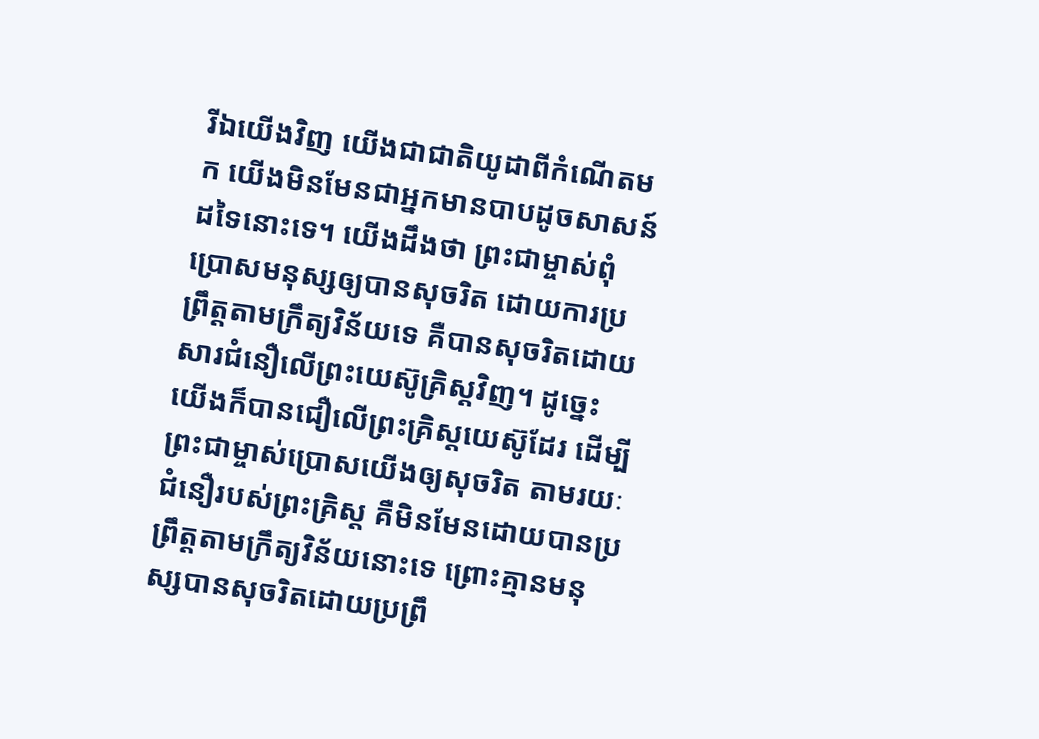រីឯយើងវិញ យើងជាជាតិយូដាពីកំណើតមក យើងមិនមែនជាអ្នកមានបាបដូចសាសន៍ដទៃនោះទេ។ យើងដឹងថា ព្រះជាម្ចាស់ពុំប្រោសមនុស្សឲ្យបានសុចរិត ដោយការប្រព្រឹត្តតាមក្រឹត្យវិន័យទេ គឺបានសុចរិតដោយសារជំនឿលើព្រះយេស៊ូគ្រិស្តវិញ។ ដូច្នេះ យើងក៏បានជឿលើព្រះគ្រិស្តយេស៊ូដែរ ដើម្បីព្រះជាម្ចាស់ប្រោសយើងឲ្យសុចរិត តាមរយៈជំនឿរបស់ព្រះគ្រិស្ត គឺមិនមែនដោយបានប្រព្រឹត្តតាមក្រឹត្យវិន័យនោះទេ ព្រោះគ្មានមនុស្សបានសុចរិតដោយប្រព្រឹ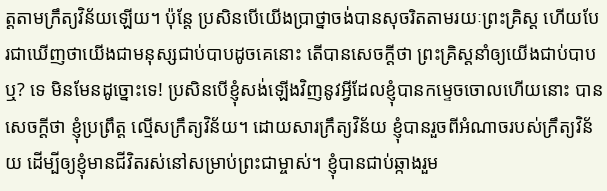ត្តតាមក្រឹត្យវិន័យឡើយ។ ប៉ុន្តែ ប្រសិនបើយើងប្រាថ្នាចង់បានសុចរិតតាមរយៈព្រះគ្រិស្ត ហើយបែរជាឃើញថាយើងជាមនុស្សជាប់បាបដូចគេនោះ តើបានសេចក្ដីថា ព្រះគ្រិស្តនាំឲ្យយើងជាប់បាបឬ? ទេ មិនមែនដូច្នោះទេ! ប្រសិនបើខ្ញុំសង់ឡើងវិញនូវអ្វីដែលខ្ញុំបានកម្ទេចចោលហើយនោះ បានសេចក្ដីថា ខ្ញុំប្រព្រឹត្ត ល្មើសក្រឹត្យវិន័យ។ ដោយសារក្រឹត្យវិន័យ ខ្ញុំបានរួចពីអំណាចរបស់ក្រឹត្យវិន័យ ដើម្បីឲ្យខ្ញុំមានជីវិតរស់នៅសម្រាប់ព្រះជាម្ចាស់។ ខ្ញុំបានជាប់ឆ្កាងរួម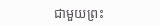ជាមួយព្រះ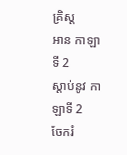គ្រិស្ត
អាន កាឡាទី 2
ស្ដាប់នូវ កាឡាទី 2
ចែករំ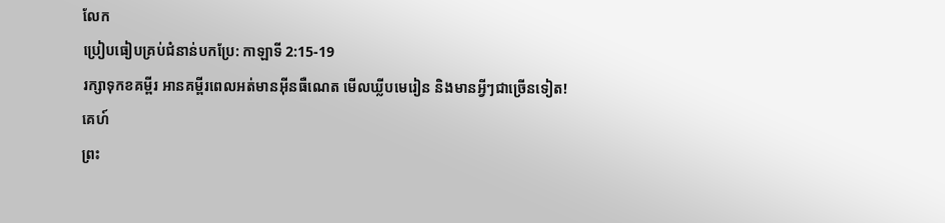លែក
ប្រៀបធៀបគ្រប់ជំនាន់បកប្រែ: កាឡាទី 2:15-19
រក្សាទុកខគម្ពីរ អានគម្ពីរពេលអត់មានអ៊ីនធឺណេត មើលឃ្លីបមេរៀន និងមានអ្វីៗជាច្រើនទៀត!
គេហ៍
ព្រះ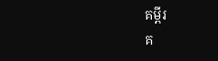គម្ពីរ
គ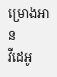ម្រោងអាន
វីដេអូ